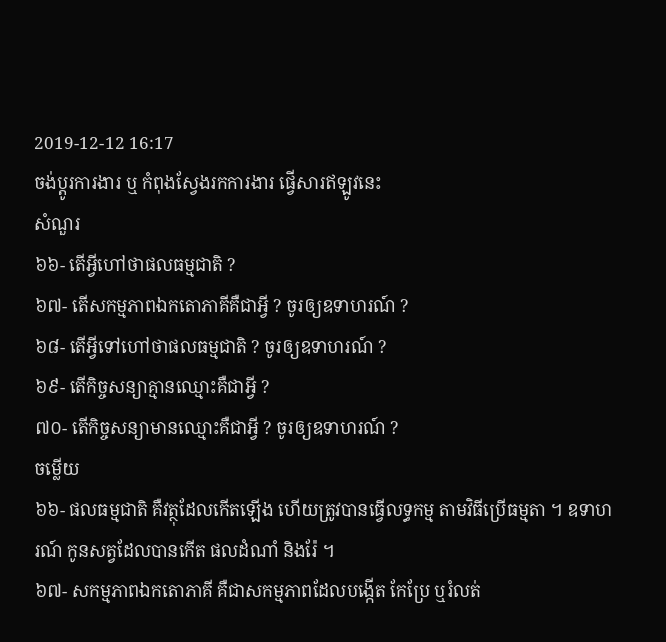2019-12-12 16:17
ចង់ប្តូរការងារ ឬ កំពុងស្វែងរកការងារ ផ្វើសារឥឡូវនេះ
សំណួរ
៦៦- តើអ្វីហៅថាផលធម្មជាតិ ?
៦៧- តើសកម្មភាពឯកតោភាគីគឺជាអ្វី ? ចូរឲ្យឧទាហរណ៍ ?
៦៨- តើអ្វីទៅហៅថាផលធម្មជាតិ ? ចូរឲ្យឧទាហរណ៍ ?
៦៩- តើកិច្ចសន្យាគ្មានឈ្មោះគឺជាអ្វី ?
៧០- តើកិច្ចសន្យាមានឈ្មោះគឺជាអ្វី ? ចូរឲ្យឧទាហរណ៍ ?
ចម្លើយ
៦៦- ផលធម្មជាតិ គឺវត្ថុដែលកើតឡើង ហើយត្រូវបានធ្វើលទ្ធកម្ម តាមវិធីប្រើធម្មតា ។ ឧទាហរណ៍ កូនសត្វដែលបានកើត ផលដំណាំ និងរ៉ែ ។
៦៧- សកម្មភាពឯកតោភាគី គឺជាសកម្មភាពដែលបង្កើត កែប្រែ ឬរំលត់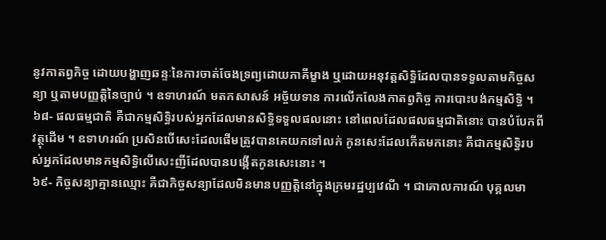នូវកាតព្វកិច្ច ដោយបង្ហាញឆន្ទៈនៃការចាត់ចែងទ្រព្យដោយភាគីម្ខាង ឬដោយអនុវត្តសិទ្ធិដែលបានទទួលតាមកិច្ចសន្យា ឬតាមបញ្ញត្តិនៃច្បាប់ ។ ឧទាហរណ៍ មតកសាសន៍ អច្ច័យទាន ការលើកលែងកាតព្វកិច្ច ការបោះបង់កម្មសិទ្ធិ ។
៦៨- ផលធម្មជាតិ គឺជាកម្មសិទ្ធិរបស់អ្នកដែលមានសិទ្ធិទទួលផលនោះ នៅពេលដែលផលធម្មជាតិនោះ បានបំបែកពីវត្ថុដើម ។ ឧទាហរណ៍ ប្រសិនបើសេះដែលផើមត្រូវបានគេយកទៅលក់ កូនសេះដែលកើតមកនោះ គឺជាកម្មសិទ្ធិរបស់អ្នកដែលមានកម្មសិទ្ធិលើសេះញីដែលបានបង្កើតកូនសេះនោះ ។
៦៩- កិច្ចសន្យាគ្មានឈ្មោះ គឺជាកិច្ចសន្យាដែលមិនមានបញ្ញត្តិនៅក្នុងក្រមរដ្ឋប្បវេណី ។ ជាគោលការណ៍ បុគ្គលមា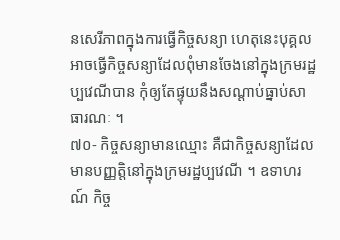នសេរីភាពក្នុងការធ្វើកិច្ចសន្យា ហេតុនេះបុគ្គលអាចធ្វើកិច្ចសន្យាដែលពុំមានចែងនៅក្នុងក្រមរដ្ឋប្បវេណីបាន កុំឲ្យតែផ្ទុយនឹងសណ្តាប់ធ្នាប់សាធារណៈ ។
៧០- កិច្ចសន្យាមានឈ្មោះ គឺជាកិច្ចសន្យាដែលមានបញ្ញត្តិនៅក្នុងក្រមរដ្ឋប្បវេណី ។ ឧទាហរណ៍ កិច្ច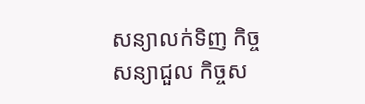សន្យាលក់ទិញ កិច្ចសន្យាជួល កិច្ចស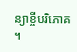ន្យាខ្ចីបរិភោគ ។